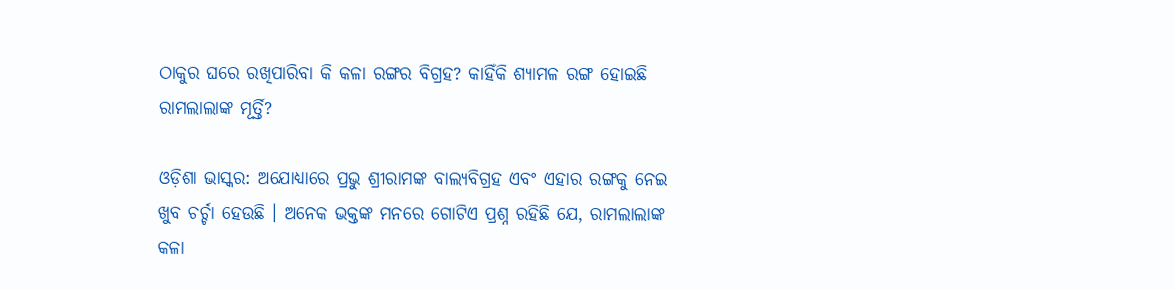ଠାକୁର ଘରେ ରଖିପାରିବା କି କଳା ରଙ୍ଗର ବିଗ୍ରହ? କାହିଁକି ଶ୍ୟାମଳ ରଙ୍ଗ ହୋଇଛି ରାମଲାଲାଙ୍କ ମୂର୍ତ୍ତି?

ଓଡ଼ିଶା ଭାସ୍କର: ଅଯୋଧ୍ୟାରେ ପ୍ରଭୁ ଶ୍ରୀରାମଙ୍କ ବାଲ୍ୟବିଗ୍ରହ ଏବଂ ଏହାର ରଙ୍ଗକୁ ନେଇ ଖୁବ ଚର୍ଚ୍ଚା ହେଉଛି । ଅନେକ ଭକ୍ତଙ୍କ ମନରେ ଗୋଟିଏ ପ୍ରଶ୍ନ ରହିଛି ଯେ, ରାମଲାଲାଙ୍କ କଳା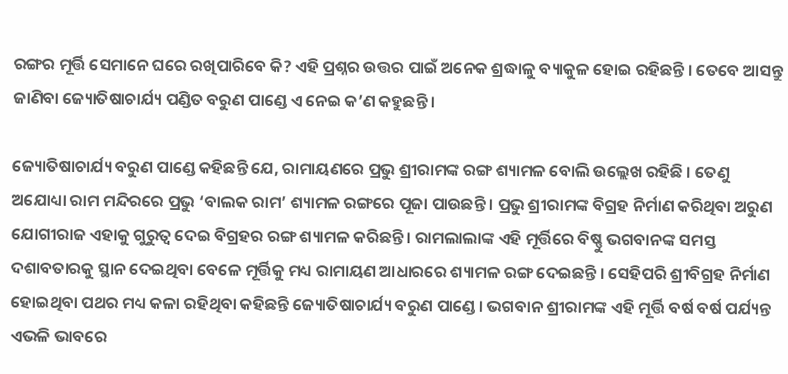ରଙ୍ଗର ମୂର୍ତ୍ତି ସେମାନେ ଘରେ ରଖିପାରିବେ କି? ଏହି ପ୍ରଶ୍ନର ଉତ୍ତର ପାଇଁ ଅନେକ ଶ୍ରଦ୍ଧାଳୁ ବ୍ୟାକୁଳ ହୋଇ ରହିଛନ୍ତି । ତେବେ ଆସନ୍ତୁ ଜାଣିବା ଜ୍ୟୋତିଷାଚାର୍ଯ୍ୟ ପଣ୍ଡିତ ବରୁଣ ପାଣ୍ଡେ ଏ ନେଇ କ’ଣ କହୁଛନ୍ତି ।

ଜ୍ୟୋତିଷାଚାର୍ଯ୍ୟ ବରୁଣ ପାଣ୍ଡେ କହିଛନ୍ତି ଯେ, ରାମାୟଣରେ ପ୍ରଭୁ ଶ୍ରୀରାମଙ୍କ ରଙ୍ଗ ଶ୍ୟାମଳ ବୋଲି ଉଲ୍ଲେଖ ରହିଛି । ତେଣୁ ଅଯୋଧ୍ୟା ରାମ ମନ୍ଦିରରେ ପ୍ରଭୁ ‘ବାଲକ ରାମ’ ଶ୍ୟାମଳ ରଙ୍ଗରେ ପୂଜା ପାଉଛନ୍ତି । ପ୍ରଭୁ ଶ୍ରୀରାମଙ୍କ ବିଗ୍ରହ ନିର୍ମାଣ କରିଥିବା ଅରୁଣ ଯୋଗୀରାଜ ଏହାକୁ ଗୁରୁତ୍ୱ ଦେଇ ବିଗ୍ରହର ରଙ୍ଗ ଶ୍ୟାମଳ କରିଛନ୍ତି । ରାମଲାଲାଙ୍କ ଏହି ମୂର୍ତ୍ତିରେ ବିଷ୍ଣୁ ଭଗବାନଙ୍କ ସମସ୍ତ ଦଶାବତାରକୁ ସ୍ଥାନ ଦେଇଥିବା ବେଳେ ମୂର୍ତ୍ତିକୁ ମଧ୍ୟ ରାମାୟଣ ଆଧାରରେ ଶ୍ୟାମଳ ରଙ୍ଗ ଦେଇଛନ୍ତି । ସେହିପରି ଶ୍ରୀବିଗ୍ରହ ନିର୍ମାଣ ହୋଇଥିବା ପଥର ମଧ୍ୟ କଳା ରହିଥିବା କହିଛନ୍ତି ଜ୍ୟୋତିଷାଚାର୍ଯ୍ୟ ବରୁଣ ପାଣ୍ଡେ । ଭଗବାନ ଶ୍ରୀରାମଙ୍କ ଏହି ମୂର୍ତ୍ତି ବର୍ଷ ବର୍ଷ ପର୍ଯ୍ୟନ୍ତ ଏଭଳି ଭାବରେ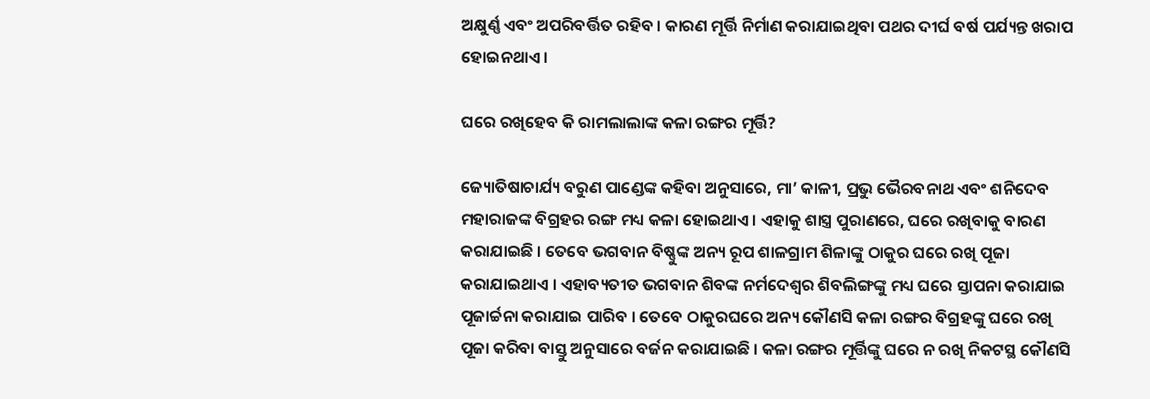ଅକ୍ଷୁର୍ଣ୍ଣ ଏବଂ ଅପରିବର୍ତ୍ତିତ ରହିବ । କାରଣ ମୂର୍ତ୍ତି ନିର୍ମାଣ କରାଯାଇଥିବା ପଥର ଦୀର୍ଘ ବର୍ଷ ପର୍ଯ୍ୟନ୍ତ ଖରାପ ହୋଇନଥାଏ ।

ଘରେ ରଖିହେବ କି ରାମଲାଲାଙ୍କ କଳା ରଙ୍ଗର ମୂର୍ତ୍ତି?

ଜ୍ୟୋତିଷାଚାର୍ଯ୍ୟ ବରୁଣ ପାଣ୍ଡେଙ୍କ କହିବା ଅନୁସାରେ, ମା’ କାଳୀ, ପ୍ରଭୁ ଭୈରବନାଥ ଏବଂ ଶନିଦେବ ମହାରାଜଙ୍କ ବିଗ୍ରହର ରଙ୍ଗ ମଧ୍ୟ କଳା ହୋଇଥାଏ । ଏହାକୁ ଶାସ୍ତ୍ର ପୁରାଣରେ, ଘରେ ରଖିବାକୁ ବାରଣ କରାଯାଇଛି । ତେବେ ଭଗବାନ ବିଷ୍ଣୁଙ୍କ ଅନ୍ୟ ରୂପ ଶାଳଗ୍ରାମ ଶିଳାଙ୍କୁ ଠାକୁର ଘରେ ରଖି ପୂଜା କରାଯାଇଥାଏ । ଏହାବ୍ୟତୀତ ଭଗବାନ ଶିବଙ୍କ ନର୍ମଦେଶ୍ୱର ଶିବଲିଙ୍ଗଙ୍କୁ ମଧ୍ୟ ଘରେ ସ୍ତାପନା କରାଯାଇ ପୂଜାର୍ଚ୍ଚନା କରାଯାଇ ପାରିବ । ତେବେ ଠାକୁରଘରେ ଅନ୍ୟ କୌଣସି କଳା ରଙ୍ଗର ବିଗ୍ରହଙ୍କୁ ଘରେ ରଖି ପୂଜା କରିବା ବାସ୍ତୁ ଅନୁସାରେ ବର୍ଜନ କରାଯାଇଛି । କଳା ରଙ୍ଗର ମୂର୍ତ୍ତିଙ୍କୁ ଘରେ ନ ରଖି ନିକଟସ୍ଥ କୌଣସି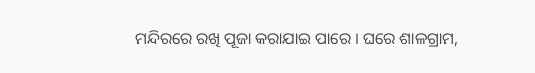ମନ୍ଦିରରେ ରଖି ପୂଜା କରାଯାଇ ପାରେ । ଘରେ ଶାଳଗ୍ରାମ,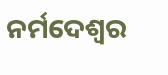ନର୍ମଦେଶ୍ୱର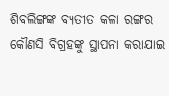ଶିବଲିଙ୍ଗଙ୍କ ବ୍ୟତୀତ କଳା ରଙ୍ଗର କୌଣସି ବିଗ୍ରହଙ୍କୁ ସ୍ଥାପନା କରାଯାଇ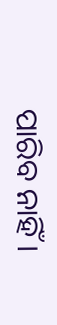ପାରିବ ନାହିଁ ।